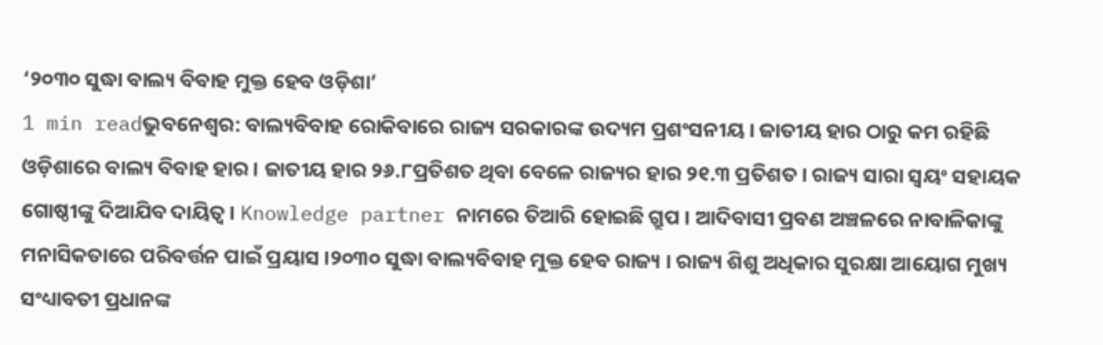‘୨୦୩୦ ସୁଦ୍ଧା ବାଲ୍ୟ ବିବାହ ମୁକ୍ତ ହେବ ଓଡ଼ିଶା’
1 min readଭୁବନେଶ୍ୱର: ବାଲ୍ୟବିବାହ ରୋକିବାରେ ରାଜ୍ୟ ସରକାରଙ୍କ ଉଦ୍ୟମ ପ୍ରଶଂସନୀୟ । ଜାତୀୟ ହାର ଠାରୁ କମ ରହିଛି ଓଡ଼ିଶାରେ ବାଲ୍ୟ ବିବାହ ହାର । ଜାତୀୟ ହାର ୨୬.୮ପ୍ରତିଶତ ଥିବା ବେଳେ ରାଜ୍ୟର ହାର ୨୧.୩ ପ୍ରତିଶତ । ରାଜ୍ୟ ସାରା ସ୍ୱୟଂ ସହାୟକ ଗୋଷ୍ଠୀଙ୍କୁ ଦିଆଯିବ ଦାୟିତ୍ୱ । Knowledge partner ନାମରେ ତିଆରି ହୋଇଛି ଗ୍ରୁପ । ଆଦିବାସୀ ପ୍ରବଣ ଅଞ୍ଚଳରେ ନାବାଳିକାଙ୍କୁ ମନାସିକତାରେ ପରିବର୍ତ୍ତନ ପାଇଁ ପ୍ରୟାସ ।୨୦୩୦ ସୁଦ୍ଧା ବାଲ୍ୟବିବାହ ମୁକ୍ତ ହେବ ରାଜ୍ୟ । ରାଜ୍ୟ ଶିଶୁ ଅଧିକାର ସୁରକ୍ଷା ଆୟୋଗ ମୁଖ୍ୟ ସଂଧ୍ୟାବତୀ ପ୍ରଧାନଙ୍କ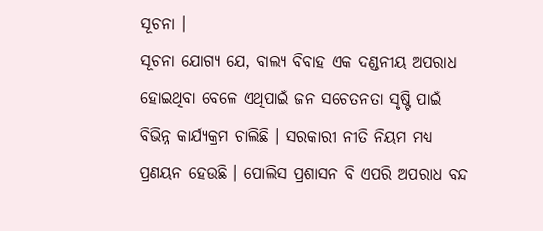ସୂଚନା ।
ସୂଚନା ଯୋଗ୍ୟ ଯେ, ବାଲ୍ୟ ବିବାହ ଏକ ଦଣ୍ଡନୀୟ ଅପରାଧ ହୋଇଥିବା ବେଳେ ଏଥିପାଇଁ ଜନ ସଚେତନତା ସୃଷ୍ଟି ପାଇଁ ବିଭିନ୍ନ କାର୍ଯ୍ୟକ୍ରମ ଚାଲିଛି । ସରକାରୀ ନୀତି ନିୟମ ମଧ୍ୟ ପ୍ରଣୟନ ହେଉଛି । ପୋଲିସ ପ୍ରଶାସନ ବି ଏପରି ଅପରାଧ ବନ୍ଦ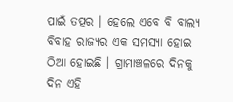ପାଇଁ ତତ୍ପର । ହେଲେ ଏବେ ବି ବାଲ୍ୟ ବିବାହ ରାଜ୍ୟର ଏକ ସମସ୍ୟା ହୋଇ ଠିଆ ହୋଇଛି । ଗ୍ରାମାଞ୍ଚଳରେ ଦିନକୁ ଦିନ ଏହି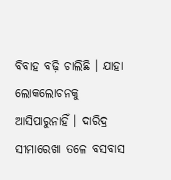ବିବାହ ବଢ଼ି ଚାଲିଛି । ଯାହା ଲୋକଲୋଚନକୁ ଆସିପାରୁନାହିଁ । ଦାରିଦ୍ର ସୀମାରେଖା ତଳେ ବସବାସ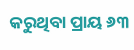କରୁଥିବା ପ୍ରାୟ ୬୩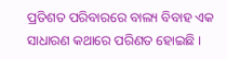ପ୍ରତିଶତ ପରିବାରରେ ବାଲ୍ୟ ବିବାହ ଏକ ସାଧାରଣ କଥାରେ ପରିଣତ ହୋଇଛି ।